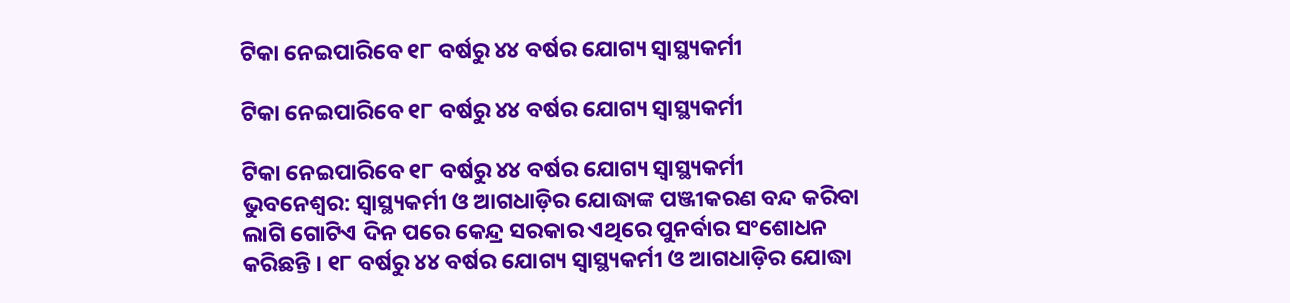ଟିକା ନେଇପାରିବେ ୧୮ ବର୍ଷରୁ ୪୪ ବର୍ଷର ଯୋଗ୍ୟ ସ୍ୱାସ୍ଥ୍ୟକର୍ମୀ

ଟିକା ନେଇପାରିବେ ୧୮ ବର୍ଷରୁ ୪୪ ବର୍ଷର ଯୋଗ୍ୟ ସ୍ୱାସ୍ଥ୍ୟକର୍ମୀ

ଟିକା ନେଇପାରିବେ ୧୮ ବର୍ଷରୁ ୪୪ ବର୍ଷର ଯୋଗ୍ୟ ସ୍ୱାସ୍ଥ୍ୟକର୍ମୀ
ଭୁବନେଶ୍ୱର: ସ୍ୱାସ୍ଥ୍ୟକର୍ମୀ ଓ ଆଗଧାଡ଼ିର ଯୋଦ୍ଧାଙ୍କ ପଞ୍ଜୀକରଣ ବନ୍ଦ କରିବା ଲାଗି ଗୋଟିଏ ଦିନ ପରେ କେନ୍ଦ୍ର ସରକାର ଏଥିରେ ପୁନର୍ବାର ସଂଶୋଧନ କରିଛନ୍ତି । ୧୮ ବର୍ଷରୁ ୪୪ ବର୍ଷର ଯୋଗ୍ୟ ସ୍ୱାସ୍ଥ୍ୟକର୍ମୀ ଓ ଆଗଧାଡ଼ିର ଯୋଦ୍ଧା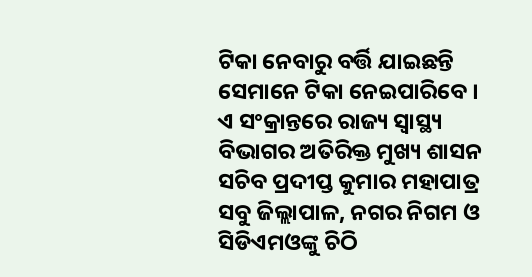ଟିକା ନେବାରୁ ବର୍ତ୍ତି ଯାଇଛନ୍ତି ସେମାନେ ଟିକା ନେଇପାରିବେ । ଏ ସଂକ୍ରାନ୍ତରେ ରାଜ୍ୟ ସ୍ୱାସ୍ଥ୍ୟ ବିଭାଗର ଅତିରିକ୍ତ ମୁଖ୍ୟ ଶାସନ ସଚିବ ପ୍ରଦୀପ୍ତ କୁମାର ମହାପାତ୍ର ସବୁ ଜିଲ୍ଲାପାଳ, ନଗର ନିଗମ ଓ ସିଡିଏମଓଙ୍କୁ ଚିଠି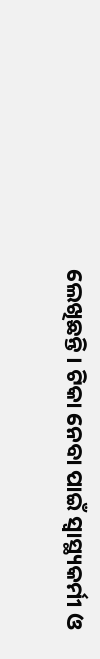ଲେଖିଛନ୍ତି । ଟିକା ନେବା ପାଇଁ ସ୍ୱାସ୍ଥ୍ୟକର୍ମୀ ଓ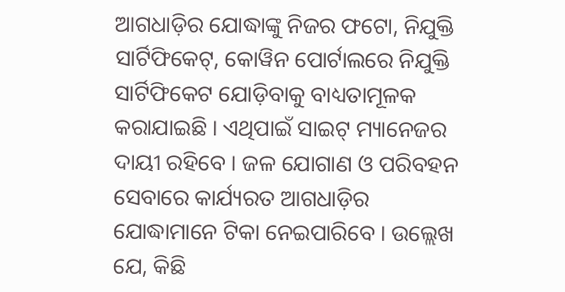ଆଗଧାଡ଼ିର ଯୋଦ୍ଧାଙ୍କୁ ନିଜର ଫଟୋ, ନିଯୁକ୍ତି ସାର୍ଟିଫିକେଟ୍, କୋୱିନ ପୋର୍ଟାଲରେ ନିଯୁକ୍ତି ସାର୍ଟିଫିକେଟ ଯୋଡ଼ିବାକୁ ବାଧ୍ୟତାମୂଳକ କରାଯାଇଛି । ଏଥିପାଇଁ ସାଇଟ୍ ମ୍ୟାନେଜର ଦାୟୀ ରହିବେ । ଜଳ ଯୋଗାଣ ଓ ପରିବହନ ସେବାରେ କାର୍ଯ୍ୟରତ ଆଗଧାଡ଼ିର ଯୋଦ୍ଧାମାନେ ଟିକା ନେଇପାରିବେ । ଉଲ୍ଲେଖ ଯେ, କିଛି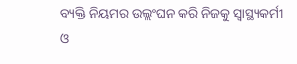ବ୍ୟକ୍ତି ନିୟମର ଉଲ୍ଲଂଘନ କରି ନିଜକୁ ସ୍ୱାସ୍ଥ୍ୟକର୍ମୀ ଓ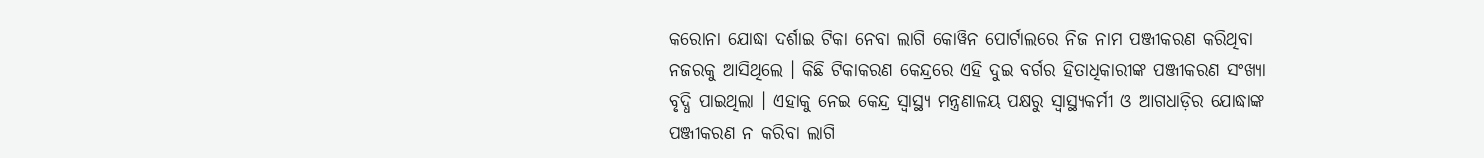କରୋନା ଯୋଦ୍ଧା ଦର୍ଶାଇ ଟିକା ନେବା ଲାଗି କୋୱିନ ପୋର୍ଟାଲରେ ନିଜ ନାମ ପଞ୍ଜୀକରଣ କରିଥିବା ନଜରକୁ ଆସିଥିଲେ । କିଛି ଟିକାକରଣ କେନ୍ଦ୍ରରେ ଏହି ଦୁଇ ବର୍ଗର ହିତାଧିକାରୀଙ୍କ ପଞ୍ଜୀକରଣ ସଂଖ୍ୟା ବୃଦ୍ଧି ପାଇଥିଲା । ଏହାକୁ ନେଇ କେନ୍ଦ୍ର ସ୍ୱାସ୍ଥ୍ୟ ମନ୍ତ୍ରଣାଳୟ ପକ୍ଷରୁ ସ୍ୱାସ୍ଥ୍ୟକର୍ମୀ ଓ ଆଗଧାଡ଼ିର ଯୋଦ୍ଧାଙ୍କ ପଞ୍ଜୀକରଣ ନ କରିବା ଲାଗି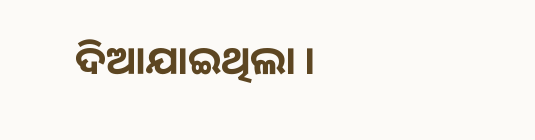ଦିଆଯାଇଥିଲା ।